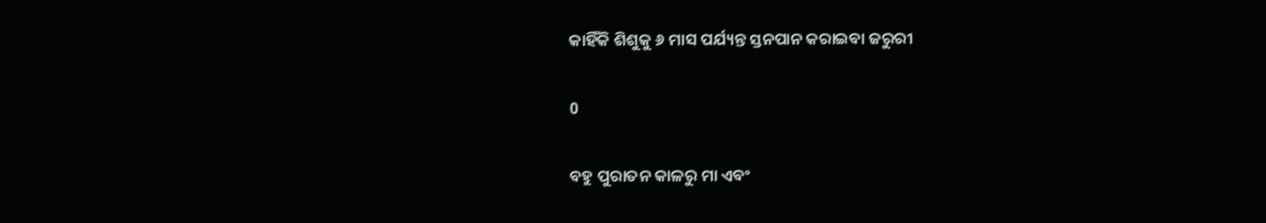କାହିଁକି ଶିଶୁକୁ ୬ ମାସ ପର୍ଯ୍ୟନ୍ତ ସ୍ତନପାନ କରାଇବା ଜରୁରୀ

0

ବହୁ ପୁରାତନ କାଳରୁ ମା ଏବଂ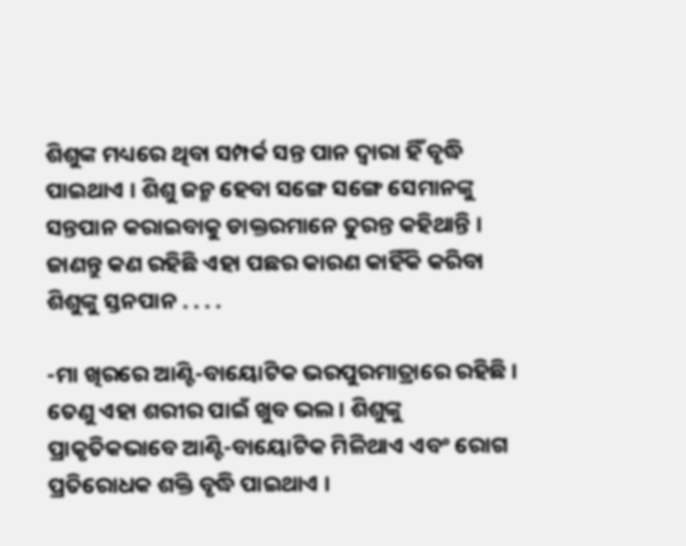ଶିଶୁଙ୍କ ମଧ୍ୟରେ ଥିବା ସମ୍ପର୍କ ସନ୍ତ ପାନ ଦ୍ୱାରା ହିଁ ବୃଦ୍ଧି ପାଇଥାଏ । ଶିଶୁ ଜନ୍ମ ହେବା ସଙ୍ଗେ ସଙ୍ଗେ ସେମାନଙ୍କୁ ସନ୍ତପାନ କରାଇବାକୁ ଡାକ୍ତରମାନେ ତୁରନ୍ତ କହିଥାନ୍ତି । ଜାଣନ୍ତୁ କଣ ରହିଛି ଏହା ପଛର କାରଣ କାହିଁକି କରିବା ଶିଶୁଙ୍କୁ ସ୍ତନପାନ . . . .

-ମା ଖିରରେ ଆଣ୍ଟି-ବାୟୋଟିକ ଭରପୁରମାତ୍ରାରେ ରହିଛି । ତେଣୁ ଏହା ଶରୀର ପାଇଁ ଖୁବ ଭଲ । ଶିଶୁଙ୍କୁ ପ୍ରାକୃତିକଭାବେ ଆଣ୍ଟି-ବାୟୋଟିକ ମିଳିଥାଏ ଏବଂ ରୋଗ ପ୍ରତିରୋଧକ ଶକ୍ତି ବୃଦ୍ଧି ପାଇଥାଏ ।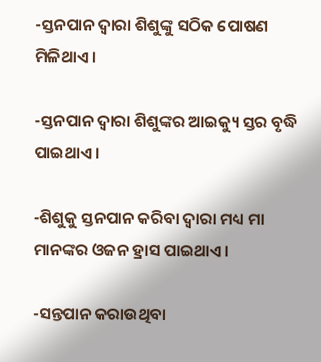-ସ୍ତନପାନ ଦ୍ୱାରା ଶିଶୁଙ୍କୁ ସଠିକ ପୋଷଣ ମିଳିଥାଏ ।

-ସ୍ତନପାନ ଦ୍ୱାରା ଶିଶୁଙ୍କର ଆଇକ୍ୟୁ ସ୍ତର ବୃଦ୍ଧି ପାଇଥାଏ ।

-ଶିଶୁକୁ ସ୍ତନପାନ କରିବା ଦ୍ୱାରା ମଧ୍ୟ ମା ମାନଙ୍କର ଓଜନ ହ୍ରାସ ପାଇଥାଏ ।

-ସନ୍ତପାନ କରାଉଥିବା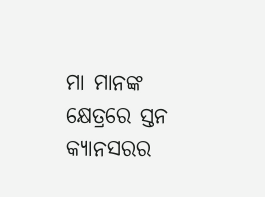ମା ମାନଙ୍କ କ୍ଷେତ୍ରରେ ସ୍ତନ କ୍ୟାନସରର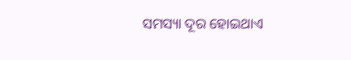ସମସ୍ୟା ଦୂର ହୋଇଥାଏ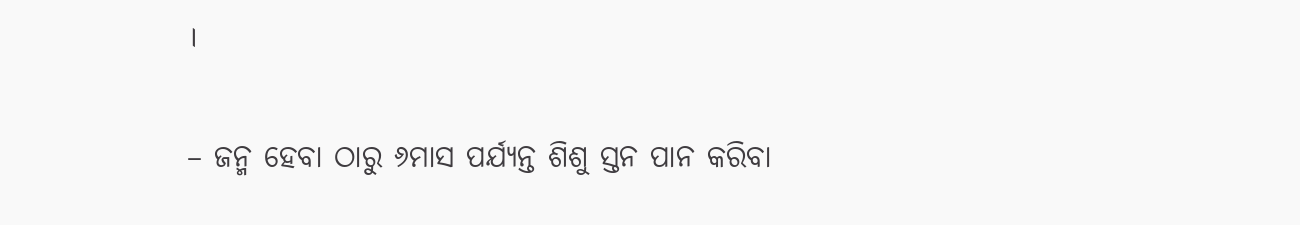।

– ଜନ୍ମ ହେବା ଠାରୁ ୬ମାସ ପର୍ଯ୍ୟନ୍ତ ଶିଶୁ ସ୍ତନ ପାନ କରିବା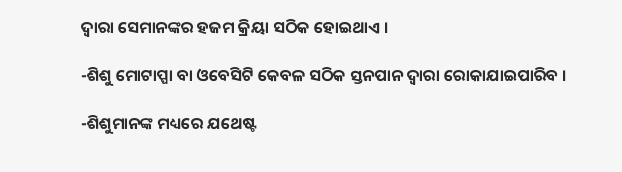ଦ୍ୱାରା ସେମାନଙ୍କର ହଜମ କ୍ରିୟା ସଠିକ ହୋଇଥାଏ ।

-ଶିଶୁ ମୋଟାପ୍ପା ବା ଓବେସିଟି କେବଳ ସଠିକ ସ୍ତନପାନ ଦ୍ୱାରା ରୋକାଯାଇପାରିବ ।

-ଶିଶୁମାନଙ୍କ ମଧ୍ୟରେ ଯଥେଷ୍ଟ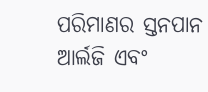ପରିମାଣର ସ୍ତନପାନ ଆର୍ଲଜି ଏବଂ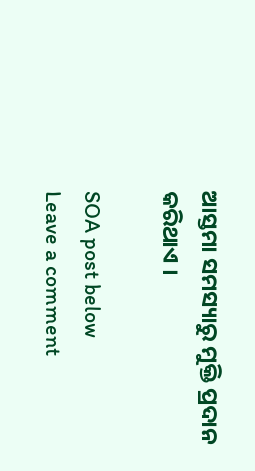ଆସ୍ତମା ସମସ୍ୟାରୁ ମୁକ୍ତି ପ୍ରଦାନ କରିଥାଏ ।

SOA post below
Leave a comment